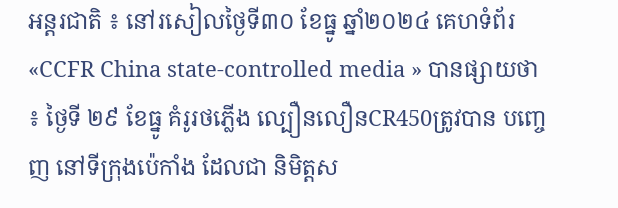អន្តរជាតិ ៖ នៅរសៀលថ្ងៃទី៣០ ខែធ្នូ ឆ្នាំ២០២៤ គេហទំព័រ «CCFR China state-controlled media » បានផ្សាយថា ៖ ថ្ងៃទី ២៩ ខែធ្នូ គំរូរថភ្លើង ល្បឿនលឿនCR450ត្រូវបាន បញ្ចេញ នៅទីក្រុងប៉េកាំង ដែលជា និមិត្តស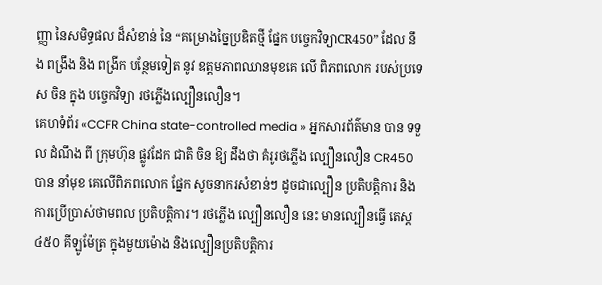ញ្ញា នៃសមិទ្ធផល ដ៏សំខាន់ នៃ “គម្រោងច្នៃប្រឌិតថ្មី ផ្នែក បច្ចេកវិទ្យាCR450” ដែល នឹង ពង្រឹង និង ពង្រីក បន្ថែមទៀត នូវ ឧត្តមភាពឈានមុខគេ លើ ពិភពលោក របស់ប្រទេស ចិន ក្នុង បច្ចេកវិទ្យា រថភ្លើងល្បឿនលឿន។
គេហទំព័រ «CCFR China state-controlled media » អ្នកសារព័ត៌មាន បាន ទទួល ដំណឹង ពី ក្រុមហ៊ុន ផ្លូវដែក ជាតិ ចិន ឱ្យ ដឹងថា គំរូរថភ្លើង ល្បឿនលឿន CR450 បាន នាំមុខ គេលើពិភពលោក ផ្នែក សូចនាករសំខាន់ៗ ដូចជាល្បឿន ប្រតិបត្តិការ និងការប្រើប្រាស់ថាមពល ប្រតិបត្តិការ។ រថភ្លើង ល្បឿនលឿន នេះ មានល្បឿនធ្វើ តេស្ត ៤៥០ គីឡូម៉ែត្រ ក្នុងមួយម៉ោង និងល្បឿនប្រតិបត្តិការ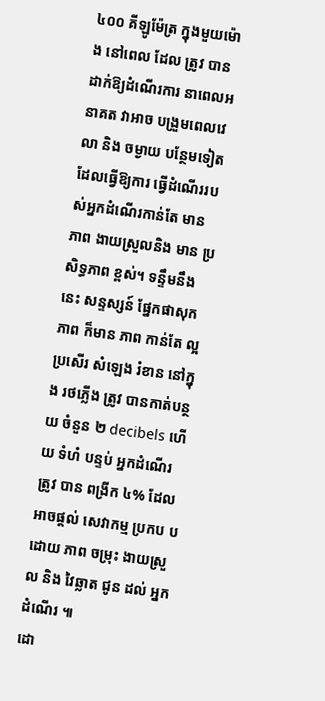៤០០ គីឡូម៉ែត្រ ក្នុងមួយម៉ោង នៅពេល ដែល ត្រូវ បានដាក់ឱ្យដំណើរការ នាពេលអនាគត វាអាច បង្រួមពេលវេលា និង ចម្ងាយ បន្ថែមទៀត ដែលធ្វើឱ្យការ ធ្វើដំណើររបស់អ្នកដំណើរកាន់តែ មាន ភាព ងាយស្រួលនិង មាន ប្រសិទ្ធភាព ខ្ពស់។ ទន្ទឹមនឹងនេះ សន្ទស្សន៍ ផ្នែកផាសុកភាព ក៏មាន ភាព កាន់តែ ល្អ ប្រសើរ សំឡេង រំខាន នៅក្នុង រថភ្លើង ត្រូវ បានកាត់បន្ថយ ចំនួន ២ decibels ហើយ ទំហំ បន្ទប់ អ្នកដំណើរ ត្រូវ បាន ពង្រីក ៤% ដែលអាចផ្តល់ សេវាកម្ម ប្រកប បដោយ ភាព ចម្រុះ ងាយស្រួល និង វៃឆ្លាត ជូន ដល់ អ្នក ដំណើរ ៕
ដោ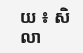យ ៖ សិលា